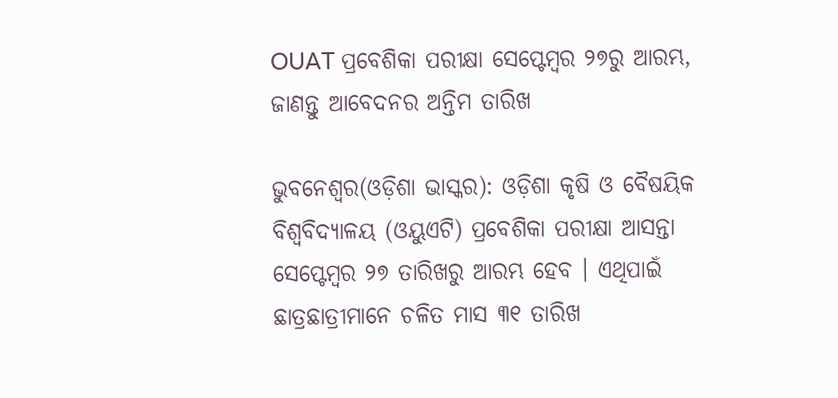OUAT ପ୍ରବେଶିକା ପରୀକ୍ଷା ସେପ୍ଟେମ୍ବର ୨୭ରୁ ଆରମ୍ଭ, ଜାଣନ୍ତୁ ଆବେଦନର ଅନ୍ତିମ ତାରିଖ

ଭୁବନେଶ୍ୱର(ଓଡ଼ିଶା ଭାସ୍କର): ଓଡ଼ିଶା କୃଷି ଓ ବୈଷୟିକ ବିଶ୍ୱବିଦ୍ୟାଳୟ (ଓୟୁଏଟି) ପ୍ରବେଶିକା ପରୀକ୍ଷା ଆସନ୍ତା ସେପ୍ଟେମ୍ବର ୨୭ ତାରିଖରୁ ଆରମ୍ଭ ହେବ । ଏଥିପାଇଁ ଛାତ୍ରଛାତ୍ରୀମାନେ ଚଳିତ ମାସ ୩୧ ତାରିଖ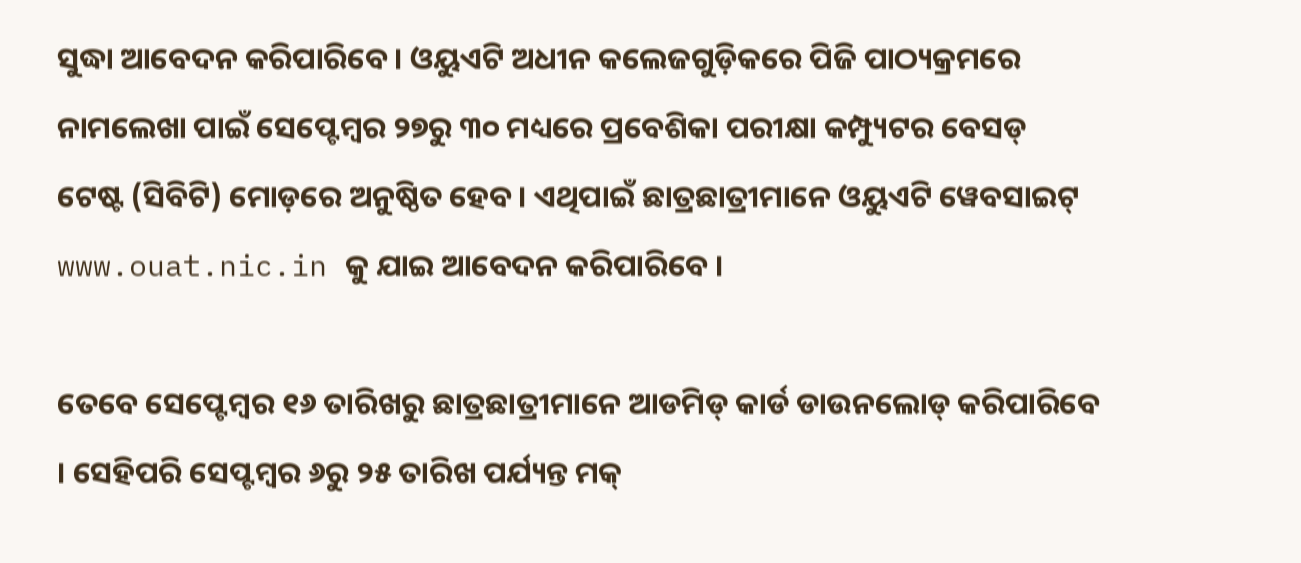ସୁଦ୍ଧା ଆବେଦନ କରିପାରିବେ । ଓୟୁଏଟି ଅଧୀନ କଲେଜଗୁଡ଼ିକରେ ପିଜି ପାଠ୍ୟକ୍ରମରେ ନାମଲେଖା ପାଇଁ ସେପ୍ଟେମ୍ବର ୨୭ରୁ ୩୦ ମଧ୍ୟରେ ପ୍ରବେଶିକା ପରୀକ୍ଷା କମ୍ପ୍ୟୁଟର ବେସଡ୍ ଟେଷ୍ଟ (ସିବିଟି) ମୋଡ଼ରେ ଅନୁଷ୍ଠିତ ହେବ । ଏଥିପାଇଁ ଛାତ୍ରଛାତ୍ରୀମାନେ ଓୟୁଏଟି ୱେବସାଇଟ୍ www.ouat.nic.in କୁ ଯାଇ ଆବେଦନ କରିପାରିବେ ।

ତେବେ ସେପ୍ଟେମ୍ବର ୧୬ ତାରିଖରୁ ଛାତ୍ରଛାତ୍ରୀମାନେ ଆଡମିଡ୍ କାର୍ଡ ଡାଉନଲୋଡ୍ କରିପାରିବେ । ସେହିପରି ସେପ୍ଟମ୍ବର ୬ରୁ ୨୫ ତାରିଖ ପର୍ଯ୍ୟନ୍ତ ମକ୍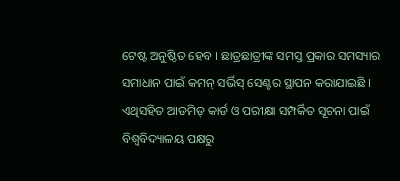ଟେଷ୍ଟ ଅନୁଷ୍ଠିତ ହେବ । ଛାତ୍ରଛାତ୍ରୀଙ୍କ ସମସ୍ତ ପ୍ରକାର ସମସ୍ୟାର ସମାଧାନ ପାଇଁ କମନ୍ ସର୍ଭିସ୍ ସେଣ୍ଟର ସ୍ଥାପନ କରାଯାଇଛି । ଏଥିସହିତ ଆଡମିଡ୍ କାର୍ଡ ଓ ପରୀକ୍ଷା ସମ୍ପର୍କିତ ସୂଚନା ପାଇଁ ବିଶ୍ୱବିଦ୍ୟାଳୟ ପକ୍ଷରୁ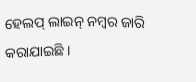ହେଲପ୍ ଲାଇନ୍ ନମ୍ବର ଜାରି କରାଯାଇଛି ।